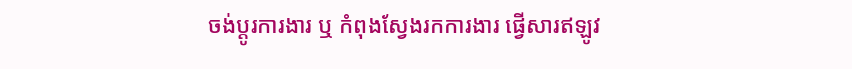ចង់ប្តូរការងារ ឬ កំពុងស្វែងរកការងារ ផ្វើសារឥឡូវ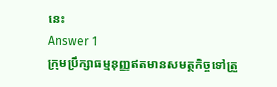នេះ
Answer 1
ក្រុមប្រឹក្សាធម្មនុញ្ញឥតមានសមត្ថកិច្ចទៅត្រួ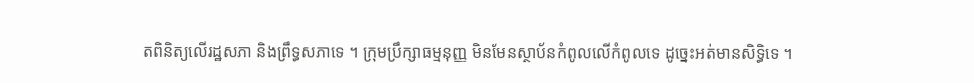តពិនិត្យលើរដ្ឋសភា និងព្រឹទ្ធសភាទេ ។ ក្រុមប្រឹក្សាធម្មនុញ្ញ មិនមែនស្ថាប័នកំពូលលើកំពូលទេ ដូច្នេះអត់មានសិទ្ធិទេ ។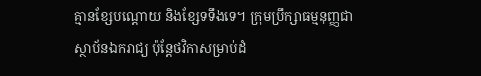គ្មានខ្សែបណ្តោយ និងខ្សែទទឹងទេ។ ក្រុមប្រឹក្សាធម្មនុញ្ញជាស្ថាប័នឯករាជ្យ ប៉ុន្តែថវិកាសម្រាប់ដំ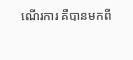ណើរការ គឺបានមកពី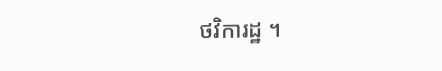ថវិការដ្ឋ ។